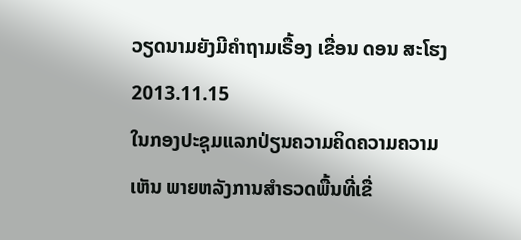ວຽດນາມຍັງມີຄໍາຖາມເຣື້ອງ ເຂື່ອນ ດອນ ສະໂຮງ
2013.11.15
ໃນກອງປະຊຸມແລກປ່ຽນຄວາມຄິດຄວາມຄວາມເຫັນ ພາຍຫລັງການສໍາຣວດພື້ນທີ່ເຂື່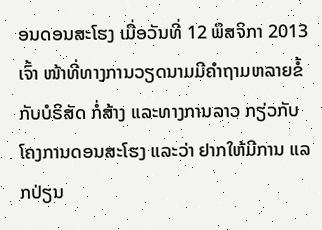ອນດອນສະໂຮງ ເມື່ອວັນທີ່ 12 ພຶສຈິກາ 2013 ເຈົ້າ ໜ້າທີ່ທາງການວຽດນາມມີຄໍາຖາມຫລາຍຂໍ້ກັບບໍຣິສັດ ກໍ່ສ້າງ ແລະທາງການລາວ ກຽ່ວກັບໂຄງການດອນສະໂຮງ ແລະວ່າ ຢາກໃຫ້ມີການ ແລກປ່ຽນ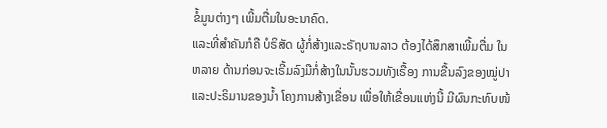ຂໍ້ມູນຕ່າງໆ ເພີ້ມຕື່ມໃນອະນາຄົດ.
ແລະທີ່ສໍາຄັນກໍຄື ບໍຣິສັດ ຜູ້ກໍ່ສ້າງແລະຣັຖບານລາວ ຕ້ອງໄດ້ສຶກສາເພີ້ມຕື່ມ ໃນຫລາຍ ດ້ານກ່ອນຈະເຣີ້ມລົງມືກໍ່ສ້າງໃນນັ້ນຮວມທັງເຣື້ອງ ການຂື້ນລົງຂອງໝູ່ປາ ແລະປະຣິມານຂອງນໍ້າ ໂຄງການສ້າງເຂື່ອນ ເພື່ອໃຫ້ເຂື່ອນແຫ່ງນີ້ ມີຜົນກະທົບໜ້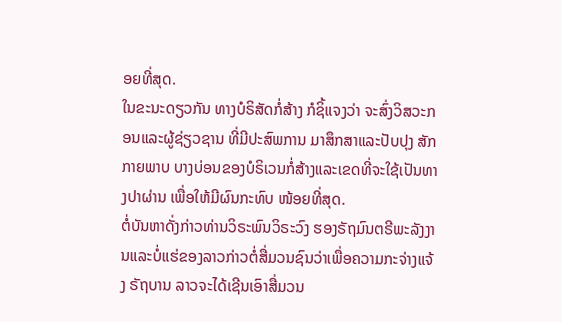ອຍທີ່ສຸດ.
ໃນຂະນະດຽວກັນ ທາງບໍຣິສັດກໍ່ສ້າງ ກໍຊິ້ແຈງວ່າ ຈະສົ່ງວິສວະກອນແລະຜູ້ຊ່ຽວຊານ ທີ່ມີປະສົພການ ມາສຶກສາແລະປັບປຸງ ສັກກາຍພາບ ບາງບ່ອນຂອງບໍຣິເວນກໍ່ສ້າງແລະເຂດທີ່ຈະໃຊ້ເປັນທາງປາຜ່ານ ເພື່ອໃຫ້ມີຜົນກະທົບ ໜ້ອຍທີ່ສຸດ.
ຕໍ່ບັນຫາດັ່ງກ່າວທ່ານວິຣະພົນວິຣະວົງ ຮອງຣັຖມົນຕຣີພະລັງງານແລະບໍ່ແຮ່ຂອງລາວກ່າວຕໍ່ສື່ມວນຊົນວ່າເພື່ອຄວາມກະຈ່າງແຈ້ງ ຣັຖບານ ລາວຈະໄດ້ເຊີນເອົາສື່ມວນ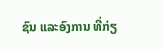ຊົນ ແລະອົງການ ທີ່ກ່ຽ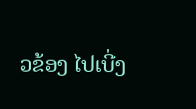ວຂ້ອງ ໄປເບີ່ງ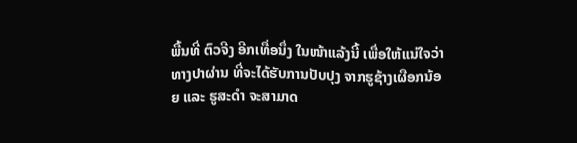ພື້ນທີ່ ຕົວຈີງ ອີກເທື່ອນຶ່ງ ໃນໜ້າແລ້ງນີ້ ເພື່ອໃຫ້ແນ່ໃຈວ່າ ທາງປາຜ່ານ ທີ່ຈະໄດ້ຮັບການປັບປຸງ ຈາກຮູຊ້າງເຜືອກນ້ອຍ ແລະ ຮູສະດໍາ ຈະສາມາດ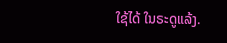ໃຊ້ໄດ້ ໃນຣະດູແລ້ງ.